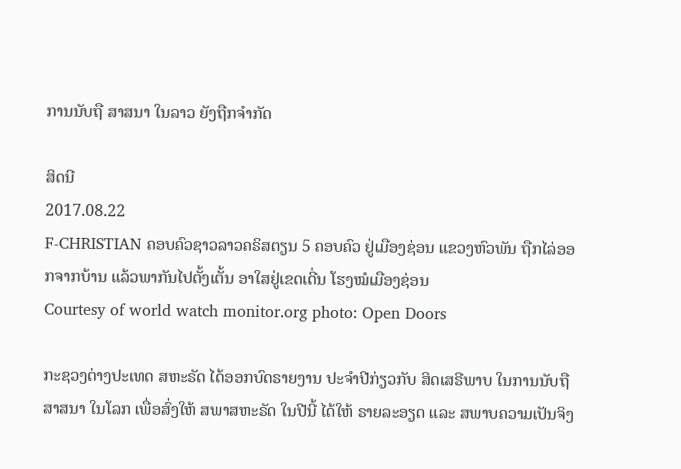ການນັບຖື ສາສນາ ໃນລາວ ຍັງຖືກຈຳກັດ

ສິດນີ
2017.08.22
F-CHRISTIAN ຄອບຄົວຊາວລາວຄຣິສຕຽນ 5 ຄອບຄົວ ຢູ່ເມືອງຊ່ອນ ແຂວງຫົວພັນ ຖືກໄລ່ອອກຈາກບ້ານ ແລ້ວພາກັນໄປຕັ້ງເຕັ້ນ ອາໃສຢູ່ເຂດເດີ່ນ ໂຮງໝໍເມືອງຊ່ອນ
Courtesy of world watch monitor.org photo: Open Doors

ກະຊວງຕ່າງປະເທດ ສຫະຣັດ ໄດ້ອອກບົດຣາຍງານ ປະຈຳປີກ່ຽວກັບ ສິດເສຣີພາບ ໃນການນັບຖື ສາສນາ ໃນໂລກ ເພື່ອສົ່ງໃຫ້ ສພາສຫະຣັດ ໃນປີນີ້ ໄດ້ໃຫ້ ຣາຍລະອຽດ ແລະ ສພາບຄວາມເປັນຈິງ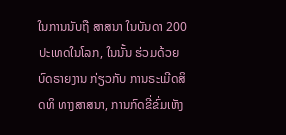ໃນການນັບຖື ສາສນາ ໃນບັນດາ 200 ປະເທດໃນໂລກ, ໃນນັ້ນ ຮ່ວມດ້ວຍ ບົດຣາຍງານ ກ່ຽວກັບ ການຣະເມີດສິດທິ ທາງສາສນາ, ການກົດຂີ່ຂົ່ມເຫັງ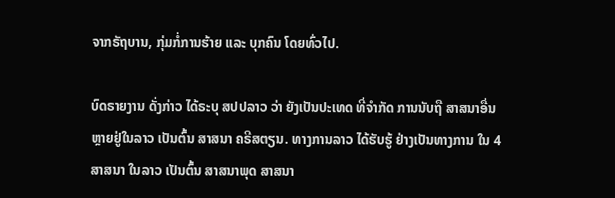ຈາກຣັຖບານ, ກຸ່ມກໍ່ການຮ້າຍ ແລະ ບຸກຄົນ ໂດຍທົ່ວໄປ.

ບົດຣາຍງານ ດັ່ງກ່າວ ໄດ້ຣະບຸ ສປປລາວ ວ່າ ຍັງເປັນປະເທດ ທີ່ຈຳກັດ ການນັບຖື ສາສນາອື່ນ ຫຼາຍຢູ່ໃນລາວ ເປັນຕົ້ນ ສາສນາ ຄຣີສຕຽນ. ທາງການລາວ ໄດ້ຮັບຮູ້ ຢ່າງເປັນທາງການ ໃນ 4 ສາສນາ ໃນລາວ ເປັນຕົ້ນ ສາສນາພຸດ ສາສນາ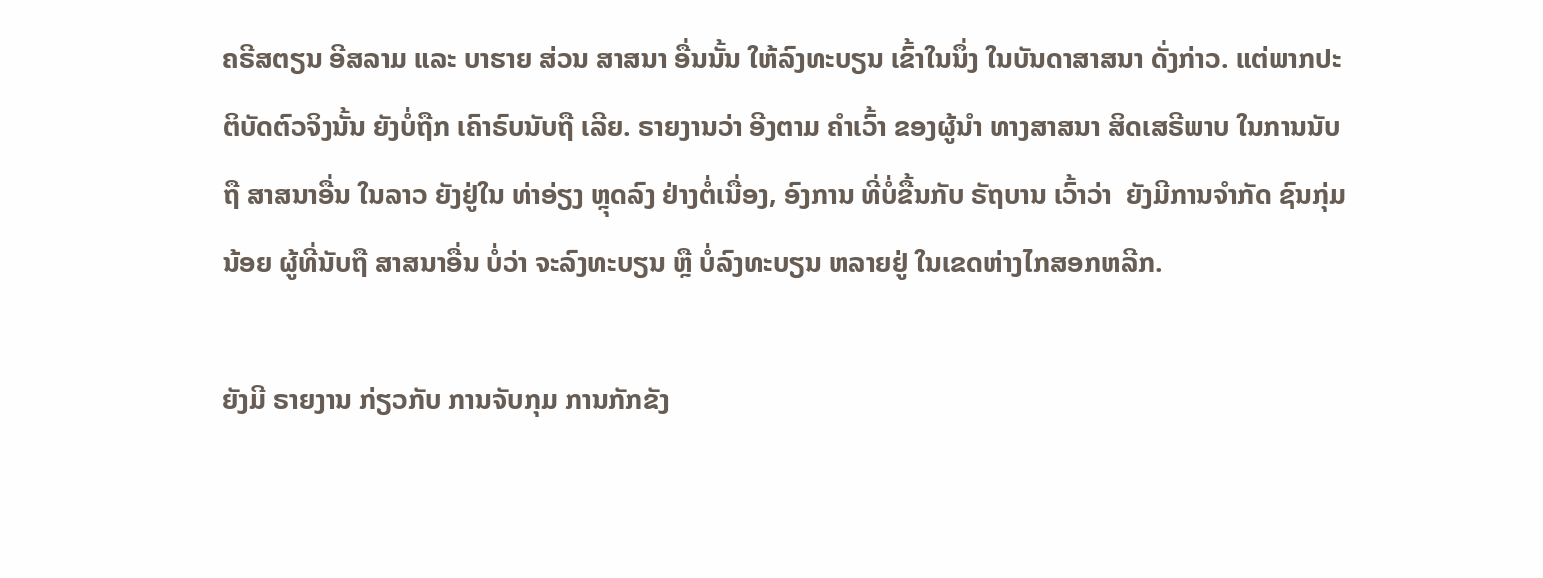ຄຣີສຕຽນ ອີສລາມ ແລະ ບາຮາຍ ສ່ວນ ສາສນາ ອື່ນນັ້ນ ໃຫ້ລົງທະບຽນ ເຂົ້າໃນນຶ່ງ ໃນບັນດາສາສນາ ດັ່ງກ່າວ. ແຕ່ພາກປະຕິບັດຕົວຈິງນັ້ນ ຍັງບໍ່ຖືກ ເຄົາຣົບນັບຖື ເລີຍ. ຣາຍງານວ່າ ອີງຕາມ ຄຳເວົ້າ ຂອງຜູ້ນຳ ທາງສາສນາ ສິດເສຣີພາບ ໃນການນັບຖື ສາສນາອື່ນ ໃນລາວ ຍັງຢູ່ໃນ ທ່າອ່ຽງ ຫຼຸດລົງ ຢ່າງຕໍ່ເນື່ອງ, ອົງການ ທີ່ບໍ່ຂື້ນກັບ ຣັຖບານ ເວົ້າວ່າ  ຍັງມີການຈຳກັດ ຊົນກຸ່ມນ້ອຍ ຜູ້ທີ່ນັບຖື ສາສນາອື່ນ ບໍ່ວ່າ ຈະລົງທະບຽນ ຫຼື ບໍ່ລົງທະບຽນ ຫລາຍຢູ່ ໃນເຂດຫ່າງໄກສອກຫລີກ.

ຍັງມີ ຣາຍງານ ກ່ຽວກັບ ການຈັບກຸມ ການກັກຂັງ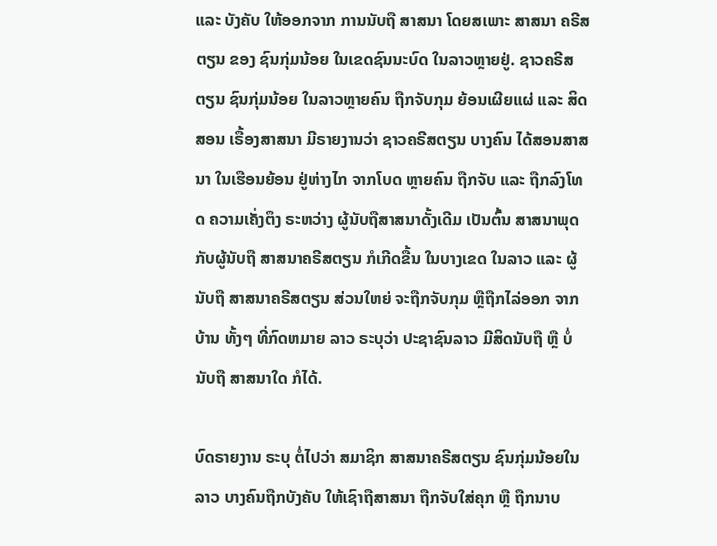ແລະ ບັງຄັບ ໃຫ້ອອກຈາກ ການນັບຖື ສາສນາ ໂດຍສເພາະ ສາສນາ ຄຣີສຕຽນ ຂອງ ຊົນກຸ່ມນ້ອຍ ໃນເຂດຊົນນະບົດ ໃນລາວຫຼາຍຢູ່. ຊາວຄຣີສຕຽນ ຊົນກຸ່ມນ້ອຍ ໃນລາວຫຼາຍຄົນ ຖືກຈັບກຸມ ຍ້ອນເຜີຍແຜ່ ແລະ ສິດສອນ ເຣື້ອງສາສນາ ມີຣາຍງານວ່າ ຊາວຄຣີສຕຽນ ບາງຄົນ ໄດ້ສອນສາສນາ ໃນເຮືອນຍ້ອນ ຢູ່ຫ່າງໄກ ຈາກໂບດ ຫຼາຍຄົນ ຖືກຈັບ ແລະ ຖືກລົງໂທດ ຄວາມເຄັ່ງຕຶງ ຣະຫວ່າງ ຜູ້ນັບຖືສາສນາດັ້ງເດີມ ເປັນຕົ້ນ ສາສນາພຸດ ກັບຜູ້ນັບຖື ສາສນາຄຣີສຕຽນ ກໍເກີດຂື້ນ ໃນບາງເຂດ ໃນລາວ ແລະ ຜູ້ນັບຖື ສາສນາຄຣີສຕຽນ ສ່ວນໃຫຍ່ ຈະຖືກຈັບກຸມ ຫຼືຖືກໄລ່ອອກ ຈາກບ້ານ ທັ້ງໆ ທີ່ກົດຫມາຍ ລາວ ຣະບຸວ່າ ປະຊາຊົນລາວ ມີສິດນັບຖື ຫຼື ບໍ່ນັບຖື ສາສນາໃດ ກໍໄດ້.

ບົດຣາຍງານ ຣະບຸ ຕໍ່ໄປວ່າ ສມາຊິກ ສາສນາຄຣີສຕຽນ ຊົນກຸ່ມນ້ອຍໃນລາວ ບາງຄົນຖືກບັງຄັບ ໃຫ້ເຊົາຖືສາສນາ ຖືກຈັບໃສ່ຄຸກ ຫຼື ຖືກນາບ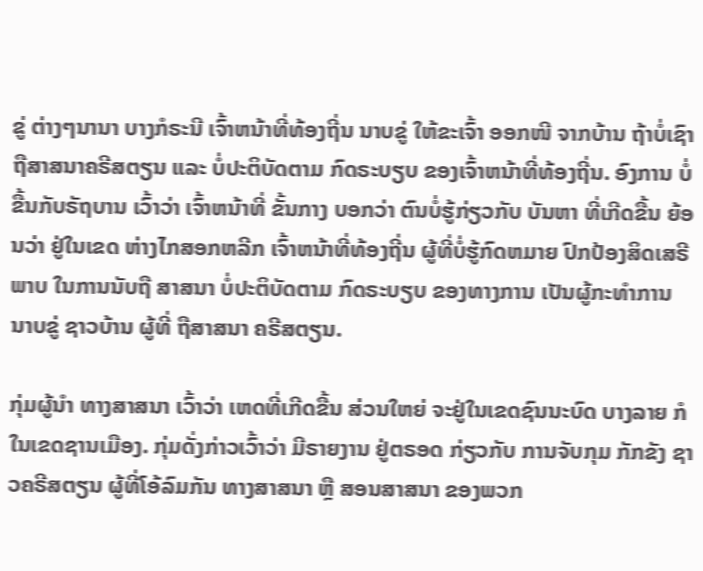ຂູ່ ຕ່າງໆນານາ ບາງກໍຣະນີ ເຈົ້າຫນ້າທີ່ທ້ອງຖີ່ນ ນາບຂູ່ ໃຫ້ຂະເຈົ້າ ອອກໜີ ຈາກບ້ານ ຖ້າບໍ່ເຊົາ ຖືສາສນາຄຣີສຕຽນ ແລະ ບໍ່ປະຕິບັດຕາມ ກົດຣະບຽບ ຂອງເຈົ້າຫນ້າທີ່ທ້ອງຖີ່ນ. ອົງການ ບໍ່ຂື້ນກັບຣັຖບານ ເວົ້າວ່າ ເຈົ້າຫນ້າທີ່ ຂັ້ນກາງ ບອກວ່າ ຕົນບໍ່ຮູ້ກ່ຽວກັບ ບັນຫາ ທີ່ເກີດຂື້ນ ຍ້ອນວ່າ ຢູ່ໃນເຂດ ຫ່າງໄກສອກຫລີກ ເຈົ້າຫນ້າທີ່ທ້ອງຖີ່ນ ຜູ້ທີ່ບໍ່ຮູ້ກົດຫມາຍ ປົກປ້ອງສິດເສຣີພາບ ໃນການນັບຖື ສາສນາ ບໍ່ປະຕິບັດຕາມ ກົດຣະບຽບ ຂອງທາງການ ເປັນຜູ້ກະທຳການ ນາບຂູ່ ຊາວບ້ານ ຜູ້ທີ່ ຖືສາສນາ ຄຣີສຕຽນ.

ກຸ່ມຜູ້ນຳ ທາງສາສນາ ເວົ້າວ່າ ເຫດທີ່ເກີດຂື້ນ ສ່ວນໃຫຍ່ ຈະຢູ່ໃນເຂດຊົນນະບົດ ບາງລາຍ ກໍໃນເຂດຊານເມືອງ. ກຸ່ມດັ່ງກ່າວເວົ້າວ່າ ມີຣາຍງານ ຢູ່ຕຣອດ ກ່ຽວກັບ ການຈັບກຸມ ກັກຂັງ ຊາວຄຣີສຕຽນ ຜູ້ທີ່ໂອ້ລົມກັນ ທາງສາສນາ ຫຼື ສອນສາສນາ ຂອງພວກ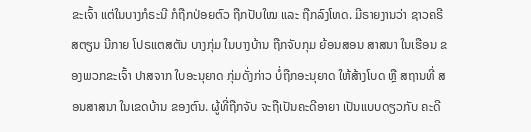ຂະເຈົ້າ ແຕ່ໃນບາງກໍຣະນີ ກໍຖືກປ່ອຍຕົວ ຖືກປັບໃໝ ແລະ ຖືກລົງໂທດ. ມີຣາຍງານວ່າ ຊາວຄຣີສຕຽນ ນີກາຍ ໂປຣແຕສຕັນ ບາງກຸ່ມ ໃນບາງບ້ານ ຖືກຈັບກຸມ ຍ້ອນສອນ ສາສນາ ໃນເຮືອນ ຂອງພວກຂະເຈົ້າ ປາສຈາກ ໃບອະນຸຍາດ ກຸ່ມດັ່ງກ່າວ ບໍ່ຖືກອະນຸຍາດ ໃຫ້ສ້າງໂບດ ຫຼື ສຖານທີ່ ສອນສາສນາ ໃນເຂດບ້ານ ຂອງຕົນ. ຜູ້ທີ່ຖືກຈັບ ຈະຖືເປັນຄະດີອາຍາ ເປັນແບບດຽວກັບ ຄະດີ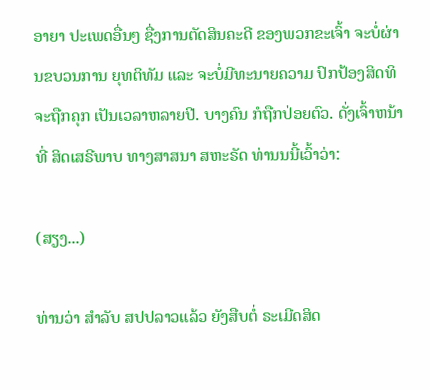ອາຍາ ປະເພດອື່ນໆ ຊື່ງການຕັດສິນຄະດີ ຂອງພວກຂະເຈົ້າ ຈະບໍ່ຜ່ານຂບວນການ ຍຸທຕິທັມ ແລະ ຈະບໍ່ມີທະນາຍຄວາມ ປົກປ້ອງສິດທິ ຈະຖືກຄຸກ ເປັນເວລາຫລາຍປີ. ບາງຄົນ ກໍຖືກປ່ອຍຕົວ. ດັ່ງເຈົ້າຫນ້າທີ່ ສິດເສຣີພາບ ທາງສາສນາ ສຫະຣັດ ທ່ານນນີ້ເວົ້າວ່າ:

(ສຽງ...)

ທ່ານວ່າ ສຳລັບ ສປປລາວແລ້ວ ຍັງສືບຕໍ່ ຣະເມີດສິດ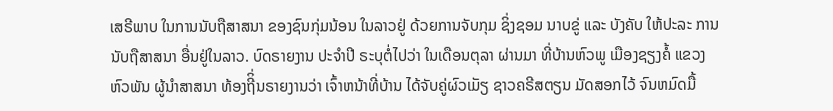ເສຣີພາບ ໃນການນັບຖືສາສນາ ຂອງຊົນກຸ່ມນ້ອນ ໃນລາວຢູ່ ດ້ວຍການຈັບກຸມ ຊິ່ງຊອມ ນາບຂູ່ ແລະ ບັງຄັບ ໃຫ້ປະລະ ການນັບຖືສາສນາ ອື່ນຢູ່ໃນລາວ. ບົດຣາຍງານ ປະຈຳປີ ຣະບຸຕໍ່ໄປວ່າ ໃນເດືອນຕຸລາ ຜ່ານມາ ທີ່ບ້ານຫົວພູ ເມືອງຊຽງຄໍ້ ແຂວງຫົວພັນ ຜູ້ນຳສາສນາ ທ້ອງຖີິ່ນຣາຍງານວ່າ ເຈົ້າຫນ້າທີ່ບ້ານ ໄດ້ຈັບຄູ່ຜົວເມັຽ ຊາວຄຣີສຕຽນ ມັດສອກໄວ້ ຈົນຫມົດມື້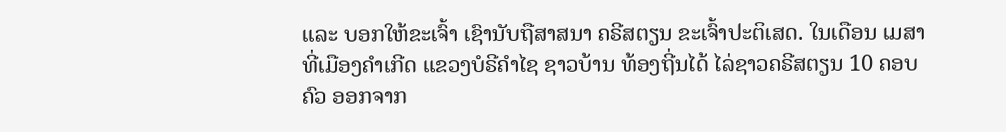ແລະ ບອກໃຫ້ຂະເຈົ້າ ເຊົານັບຖືສາສນາ ຄຣີສຕຽນ ຂະເຈົ້າປະຕິເສດ. ໃນເດືອນ ເມສາ ທີ່ເມືອງຄຳເກີດ ແຂວງບໍຣີຄຳໄຊ ຊາວບ້ານ ທ້ອງຖີ່ນໄດ້ ໄລ່ຊາວຄຣີສຕຽນ 10 ຄອບຄົວ ອອກຈາກ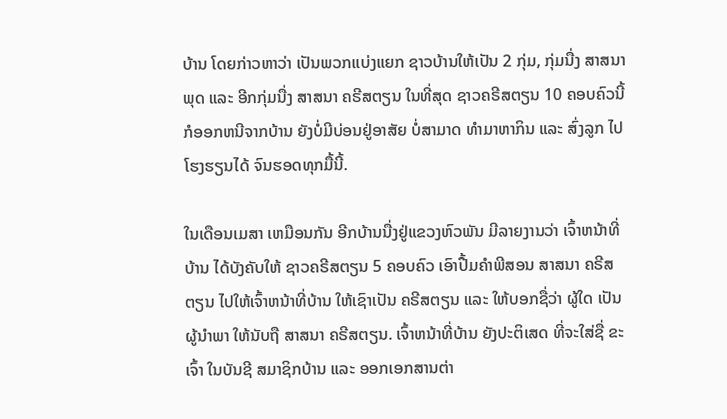ບ້ານ ໂດຍກ່າວຫາວ່າ ເປັນພວກແບ່ງແຍກ ຊາວບ້ານໃຫ້ເປັນ 2 ກຸ່ມ, ກຸ່ມນື່ງ ສາສນາພຸດ ແລະ ອີກກຸ່ມນື່ງ ສາສນາ ຄຣີສຕຽນ ໃນທີ່ສຸດ ຊາວຄຣີສຕຽນ 10 ຄອບຄົວນີ້ ກໍອອກຫນີຈາກບ້ານ ຍັງບໍ່ມີບ່ອນຢູ່ອາສັຍ ບໍ່ສາມາດ ທຳມາຫາກິນ ແລະ ສົ່ງລູກ ໄປໂຮງຮຽນໄດ້ ຈົນຮອດທຸກມື້ນີ້.

ໃນເດືອນເມສາ ເຫມືອນກັນ ອີກບ້ານນື່ງຢູ່ແຂວງຫົວພັນ ມີລາຍງານວ່າ ເຈົ້າຫນ້າທີ່ບ້ານ ໄດ້ບັງຄັບໃຫ້ ຊາວຄຣີສຕຽນ 5 ຄອບຄົວ ເອົາປື້ມຄຳພີສອນ ສາສນາ ຄຣີສຕຽນ ໄປໃຫ້ເຈົ້າຫນ້າທີ່ບ້ານ ໃຫ້ເຊົາເປັນ ຄຣີສຕຽນ ແລະ ໃຫ້ບອກຊື່ວ່າ ຜູ້ໃດ ເປັນຜູ້ນຳພາ ໃຫ້ນັບຖື ສາສນາ ຄຣີສຕຽນ. ເຈົ້າຫນ້າທີ່ບ້ານ ຍັງປະຕິເສດ ທີ່ຈະໃສ່ຊື່ ຂະເຈົ້າ ໃນບັນຊີ ສມາຊິກບ້ານ ແລະ ອອກເອກສານຕ່າ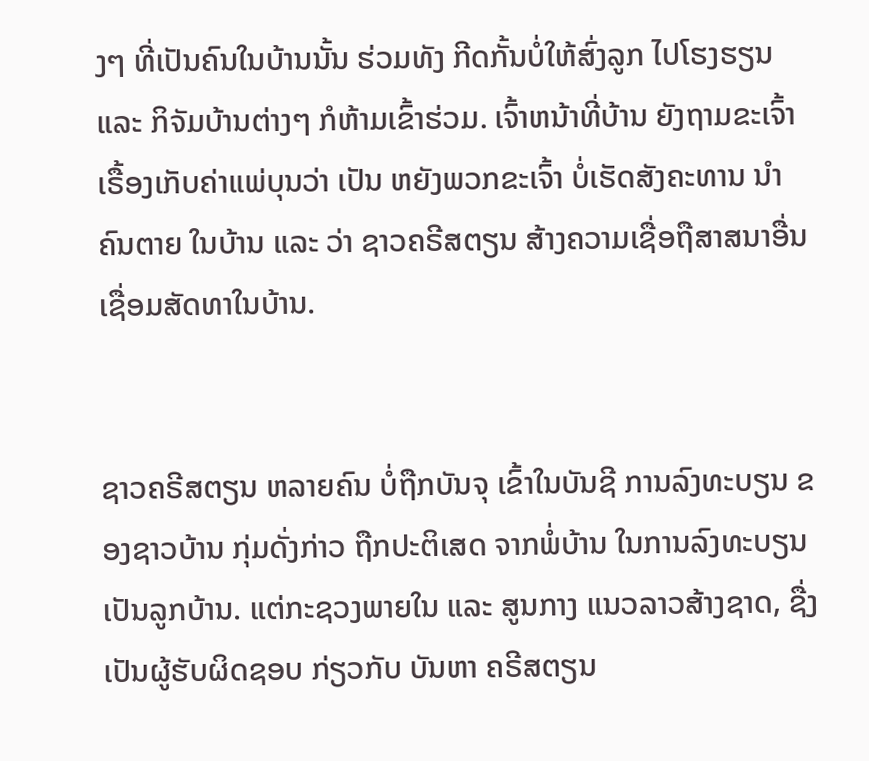ງໆ ທີ່ເປັນຄົນໃນບ້ານນັ້ນ ຮ່ວມທັງ ກີດກັ້ນບໍ່ໃຫ້ສົ່ງລູກ ໄປໂຮງຮຽນ ແລະ ກິຈັມບ້ານຕ່າງໆ ກໍຫ້າມເຂົ້າຮ່ວມ. ເຈົ້າຫນ້າທີ່ບ້ານ ຍັງຖາມຂະເຈົ້າ ເຣື້ອງເກັບຄ່າແພ່ບຸນວ່າ ເປັນ ຫຍັງພວກຂະເຈົ້າ ບໍ່ເຮັດສັງຄະທານ ນຳຄົນຕາຍ ໃນບ້ານ ແລະ ວ່າ ຊາວຄຣີສຕຽນ ສ້າງຄວາມເຊື່ອຖືສາສນາອື່ນ ເຊື່ອມສັດທາໃນບ້ານ.


ຊາວຄຣີສຕຽນ ຫລາຍຄົນ ບໍ່ຖືກບັນຈຸ ເຂົ້າໃນບັນຊີ ການລົງທະບຽນ ຂອງຊາວບ້ານ ກຸ່ມດັ່ງກ່າວ ຖືກປະຕິເສດ ຈາກພໍ່ບ້ານ ໃນການລົງທະບຽນ ເປັນລູກບ້ານ. ແຕ່ກະຊວງພາຍໃນ ແລະ ສູນກາງ ແນວລາວສ້າງຊາດ, ຊື່ງເປັນຜູ້ຮັບຜິດຊອບ ກ່ຽວກັບ ບັນຫາ ຄຣີສຕຽນ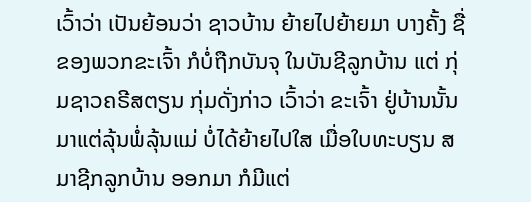ເວົ້າວ່າ ເປັນຍ້ອນວ່າ ຊາວບ້ານ ຍ້າຍໄປຍ້າຍມາ ບາງຄັ້ງ ຊື່ຂອງພວກຂະເຈົ້າ ກໍບໍ່ຖືກບັນຈຸ ໃນບັນຊີລູກບ້ານ ແຕ່ ກຸ່ມຊາວຄຣີສຕຽນ ກຸ່ມດັ່ງກ່າວ ເວົ້າວ່າ ຂະເຈົ້າ ຢູ່ບ້ານນັ້ນ ມາແຕ່ລຸ້ນພໍ່ລຸ້ນແມ່ ບໍ່ໄດ້ຍ້າຍໄປໃສ ເມື່ອໃບທະບຽນ ສມາຊີກລູກບ້ານ ອອກມາ ກໍມີແຕ່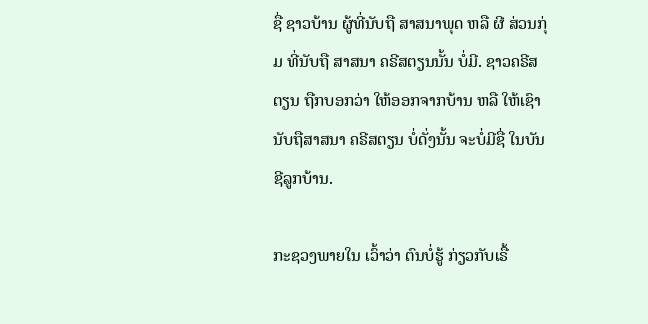ຊື່ ຊາວບ້ານ ຜູ້ທີ່ນັບຖື ສາສນາພຸດ ຫລື ຜີ ສ່ວນກຸ່ມ ທີ່ນັບຖື ສາສນາ ຄຣີສຕຽນນັ້ນ ບໍ່ມີ. ຊາວຄຣີສຕຽນ ຖືກບອກວ່າ ໃຫ້ອອກຈາກບ້ານ ຫລື ໃຫ້ເຊົາ ນັບຖືສາສນາ ຄຣີສຕຽນ ບໍ່ດັ່ງນັ້ນ ຈະບໍ່ມີຊື່ ໃນບັນຊີລູກບ້ານ.

ກະຊວງພາຍໃນ ເວົ້າວ່າ ຕົນບໍ່ຮູ້ ກ່ຽວກັບເຣື້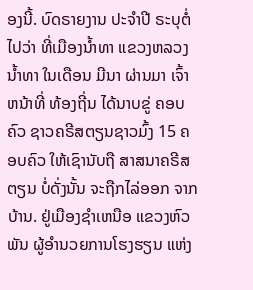ອງນີ້. ບົດຣາຍງານ ປະຈຳປີ ຣະບຸຕໍ່ໄປວ່າ ທີ່ເມືອງນ້ຳທາ ແຂວງຫລວງນ້ຳທາ ໃນເດືອນ ມີນາ ຜ່ານມາ ເຈົ້າຫນ້າທີ່ ທ້ອງຖີ່ນ ໄດ້ນາບຂູ່ ຄອບຄົວ ຊາວຄຣີສຕຽນຊາວມົ້ງ 15 ຄອບຄົວ ໃຫ້ເຊົານັບຖື ສາສນາຄຣີສຕຽນ ບໍ່ດັ່ງນັ້ນ ຈະຖືກໄລ່ອອກ ຈາກບ້ານ. ຢູ່ເມືອງຊຳເຫນືອ ແຂວງຫົວພັນ ຜູ້ອຳນວຍການໂຮງຮຽນ ແຫ່ງ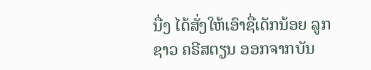ນື່ງ ໄດ້ສັ່ງໃຫ້ເອົາຊື່ເດັກນ້ອຍ ລູກຊາວ ຄຣີສຕຽນ ອອກຈາກບັນ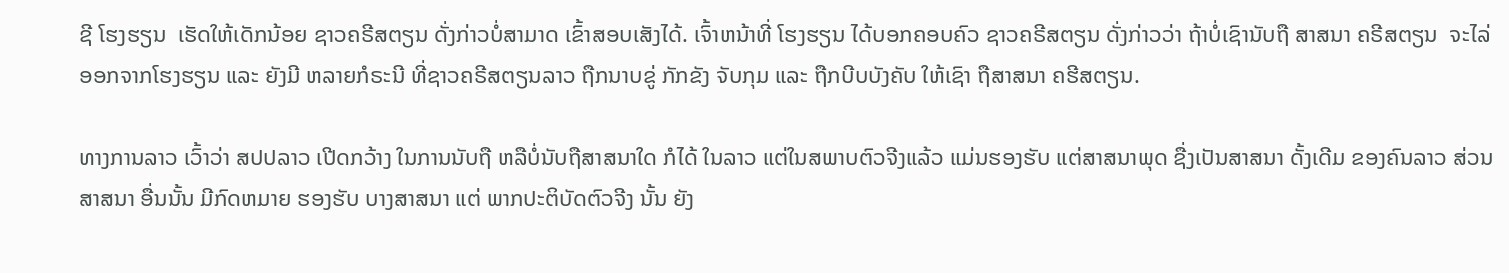ຊີ ໂຮງຮຽນ  ເຮັດໃຫ້ເດັກນ້ອຍ ຊາວຄຣີສຕຽນ ດັ່ງກ່າວບໍ່ສາມາດ ເຂົ້າສອບເສັງໄດ້. ເຈົ້າຫນ້າທີ່ ໂຮງຮຽນ ໄດ້ບອກຄອບຄົວ ຊາວຄຣີສຕຽນ ດັ່ງກ່າວວ່າ ຖ້າບໍ່ເຊົານັບຖື ສາສນາ ຄຣີສຕຽນ  ຈະໄລ່ອອກຈາກໂຮງຮຽນ ແລະ ຍັງມີ ຫລາຍກໍຣະນີ ທີ່ຊາວຄຣີສຕຽນລາວ ຖືກນາບຂູ່ ກັກຂັງ ຈັບກຸມ ແລະ ຖືກບີບບັງຄັບ ໃຫ້ເຊົາ ຖືສາສນາ ຄຮີສຕຽນ.

ທາງການລາວ ເວົ້າວ່າ ສປປລາວ ເປີດກວ້າງ ໃນການນັບຖື ຫລືບໍ່ນັບຖືສາສນາໃດ ກໍໄດ້ ໃນລາວ ແຕ່ໃນສພາບຕົວຈີງແລ້ວ ແມ່ນຮອງຮັບ ແຕ່ສາສນາພຸດ ຊື່ງເປັນສາສນາ ດັ້ງເດີມ ຂອງຄົນລາວ ສ່ວນສາສນາ ອື່ນນັ້ນ ມີກົດຫມາຍ ຮອງຮັບ ບາງສາສນາ ແຕ່ ພາກປະຕິບັດຕົວຈີງ ນັ້ນ ຍັງ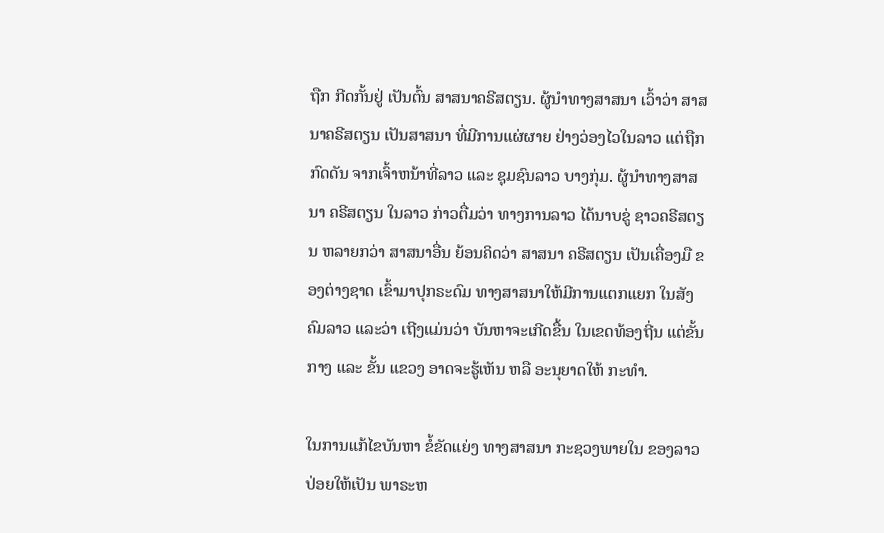ຖືກ ກີດກັ້ນຢູ່ ເປັນຕົ້ນ ສາສນາຄຣີສຕຽນ. ຜູ້ນຳທາງສາສນາ ເວົ້າວ່າ ສາສນາຄຣີສຕຽນ ເປັນສາສນາ ທີ່ມີການແຜ່ຜາຍ ຢ່າງວ່ອງໄວໃນລາວ ແຕ່ຖືກກົດດັນ ຈາກເຈົ້າຫນ້າທີ່ລາວ ແລະ ຊຸມຊົນລາວ ບາງກຸ່ມ. ຜູ້ນຳທາງສາສນາ ຄຣີສຕຽນ ໃນລາວ ກ່າວຕື່ມວ່າ ທາງການລາວ ໄດ້ນາບຂູ່ ຊາວຄຣີສຕຽນ ຫລາຍກວ່າ ສາສນາອື່ນ ຍ້ອນຄິດວ່າ ສາສນາ ຄຣີສຕຽນ ເປັນເຄື່ອງມື ຂອງຕ່າງຊາດ ເຂົ້າມາປຸກຣະດົມ ທາງສາສນາໃຫ້ມີການແຕກແຍກ ໃນສັງຄົມລາວ ແລະວ່າ ເຖີງແມ່ນວ່າ ບັນຫາຈະເກີດຂື້ນ ໃນເຂດທ້ອງຖີ່ນ ແຕ່ຂັ້ນກາງ ແລະ ຂັ້ນ ແຂວງ ອາດຈະຮູ້ເຫັນ ຫລື ອະນຸຍາດໃຫ້ ກະທຳ.

ໃນການແກ້ໄຂບັນຫາ ຂໍ້ຂັດແຍ່ງ ທາງສາສນາ ກະຊວງພາຍໃນ ຂອງລາວ ປ່ອຍໃຫ້ເປັນ ພາຣະຫ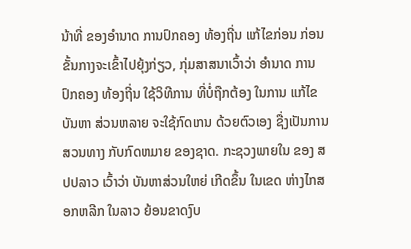ນ້າທີ່ ຂອງອຳນາດ ການປົກຄອງ ທ້ອງຖີ່ນ ແກ້ໄຂກ່ອນ ກ່ອນຂັ້ນກາງຈະເຂົ້າໄປຍຸ້ງກ່ຽວ, ກຸ່ມສາສນາເວົ້າວ່າ ອຳນາດ ການປົກຄອງ ທ້ອງຖີ່ນ ໃຊ້ວິທີການ ທີ່ບໍ່ຖືກຕ້ອງ ໃນການ ແກ້ໄຂບັນຫາ ສ່ວນຫລາຍ ຈະໃຊ້ກົດເກນ ດ້ວຍຕົວເອງ ຊື່ງເປັນການສວນທາງ ກັບກົດຫມາຍ ຂອງຊາດ. ກະຊວງພາຍໃນ ຂອງ ສປປລາວ ເວົ້າວ່າ ບັນຫາສ່ວນໃຫຍ່ ເກີດຂຶ້ນ ໃນເຂດ ຫ່າງໄກສອກຫລີກ ໃນລາວ ຍ້ອນຂາດງົບ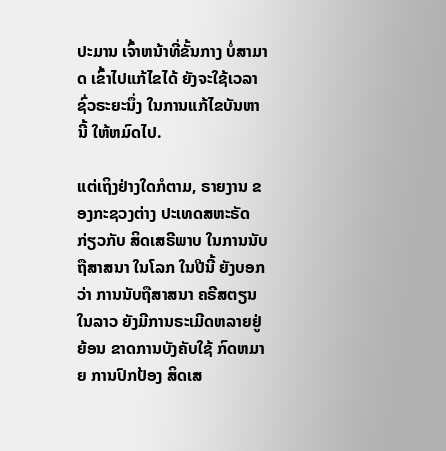ປະມານ ເຈົ້າຫນ້າທີ່ຂັ້ນກາງ ບໍ່ສາມາດ ເຂົ້າໄປແກ້ໄຂໄດ້ ຍັງຈະໃຊ້ເວລາ ຊົ່ວຣະຍະນຶ່ງ ໃນການແກ້ໄຂບັນຫານີ້ ໃຫ້ຫມົດໄປ.

ແຕ່ເຖິງຢ່າງໃດກໍຕາມ, ຣາຍງານ ຂອງກະຊວງຕ່າງ ປະເທດສຫະຣັດ ກ່ຽວກັບ ສິດເສຣີພາບ ໃນການນັບຖືສາສນາ ໃນໂລກ ໃນປີນີ້ ຍັງບອກວ່າ ການນັບຖືສາສນາ ຄຣີສຕຽນ ໃນລາວ ຍັງມີການຣະເມີດຫລາຍຢູ່ ຍ້ອນ ຂາດການບັງຄັບໃຊ້ ກົດຫມາຍ ການປົກປ້ອງ ສິດເສ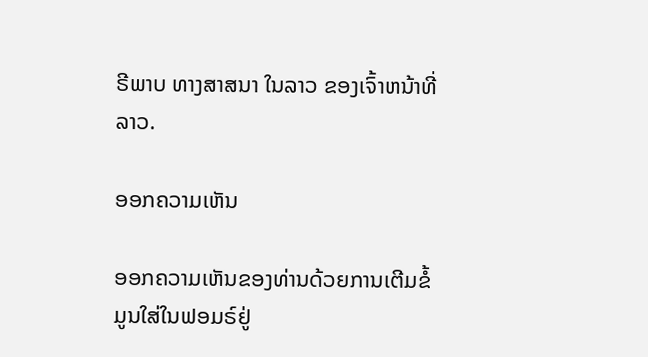ຣີພາບ ທາງສາສນາ ໃນລາວ ຂອງເຈົ້າຫນ້າທີ່ລາວ.

ອອກຄວາມເຫັນ

ອອກຄວາມເຫັນຂອງທ່ານດ້ວຍການເຕີມຂໍ້ມູນໃສ່ໃນຟອມຣ໌ຢູ່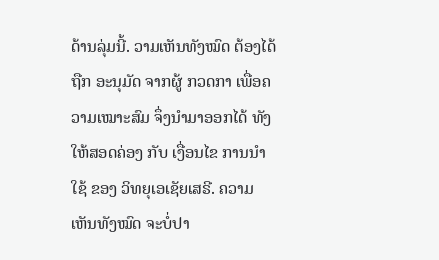ດ້ານລຸ່ມນີ້. ວາມເຫັນທັງໝົດ ຕ້ອງໄດ້ຖືກ ອະນຸມັດ ຈາກຜູ້ ກວດກາ ເພື່ອຄວາມເໝາະສົມ ຈຶ່ງນໍາມາອອກໄດ້ ທັງໃຫ້ສອດຄ່ອງ ກັບ ເງື່ອນໄຂ ການນຳໃຊ້ ຂອງ ວິທຍຸເອເຊັຍເສຣີ. ຄວາມເຫັນທັງໝົດ ຈະບໍ່ປາ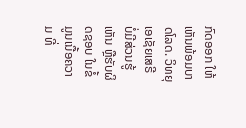ກົດອອກ ໃຫ້ເຫັນພ້ອມບາດໂລດ. ວິທຍຸເອເຊັຍເສຣີ ບໍ່ມີສ່ວນຮູ້ເຫັນ ຫຼືຮັບຜິດຊອບ ໃນຂໍ້ມູນເນື້ອຄວາມ ທີ່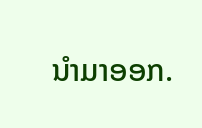ນໍາມາອອກ.